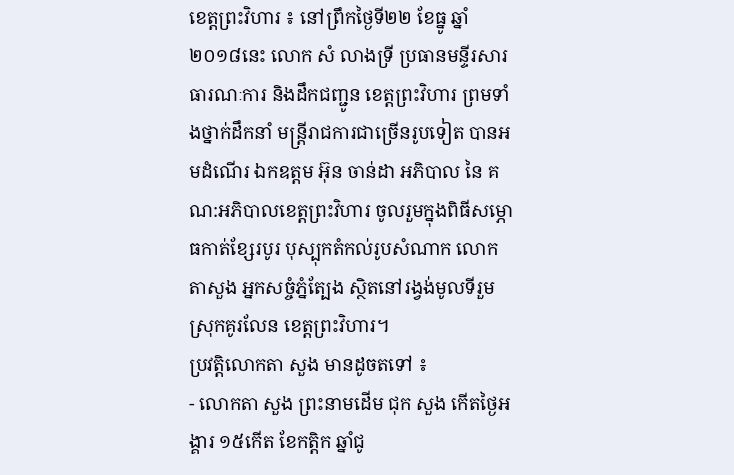ខេត្តព្រះវិហារ ៖ នៅព្រឹកថ្ងៃទី២២ ខែធ្នូ ឆ្នាំ២០១៨នេះ លោក សំ លាងទ្រី ប្រធានមន្ទីរសារធារណៈការ និងដឹកជញ្ជូន ខេត្តព្រះវិហារ ព្រមទាំងថ្នាក់ដឹកនាំ មន្ត្រីរាជការជាច្រើនរូបទៀត បានអមដំណើរ ឯកឧត្តម អ៊ុន ចាន់ដា អភិបាល នៃ គណ:អភិបាលខេត្តព្រះវិហារ ចូលរួមក្នុងពិធីសម្ភោធកាត់ខ្សែរបូរ បុស្បុកតំកល់រូបសំណាក លោកតាសួង អ្នកសច្ចំភ្នំត្បែង ស្ថិតនៅរង្វង់មូលទីរួមស្រុកគូរលែន ខេត្តព្រះវិហារ។
ប្រវត្តិលោកតា សួង មានដូចតទៅ ៖
- លោកតា សួង ព្រះនាមដើម ជុក សួង កើតថ្ងៃអង្គារ ១៥កើត ខែកត្ដិក ឆ្នាំជូ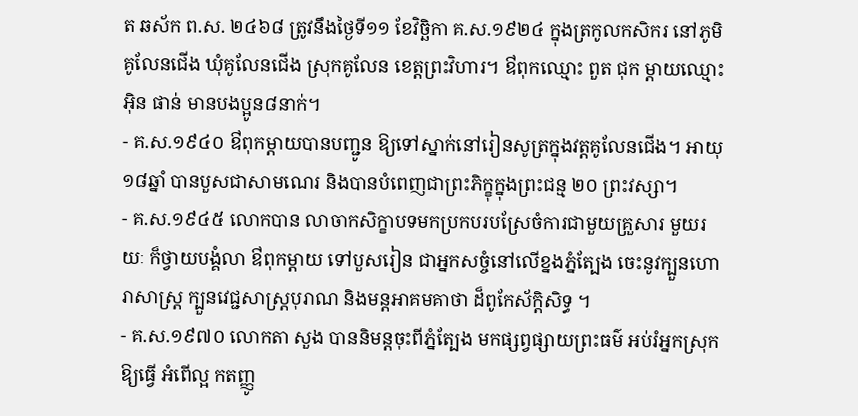ត ឆស័ក ព.ស. ២៤៦៨ ត្រូវនឹងថ្ងៃទី១១ ខែវិច្ឆិកា គ.ស.១៩២៤ ក្នុងត្រកូលកសិករ នៅភូមិគូលែនជើង ឃុំគូលែនជើង ស្រុកគូលែន ខេត្តព្រះវិហារ។ ឳពុកឈ្មោះ ពួត ជុក ម្ដាយឈ្មោះ អ៊ិន ផាន់ មានបងប្អូន៨នាក់។
- គ.ស.១៩៤០ ឳពុកម្ដាយបានបញ្ជូន ឱ្យទៅស្នាក់នៅរៀនសូត្រក្នុងវត្តគូលែនជើង។ អាយុ១៨ឆ្នាំ បានបួសជាសាមណេរ និងបានបំពេញជាព្រះភិក្ខុក្នុងព្រះជន្ម ២០ ព្រះវស្សា។
- គ.ស.១៩៤៥ លោកបាន លាចាកសិក្ខាបទមកប្រកបរបស្រែចំការជាមួយគ្រួសារ មួយរយៈ ក៏ថ្វាយបង្គំលា ឳពុកម្ដាយ ទៅបួសរៀន ជាអ្នកសច្ចំនៅលើខ្នងភ្នំត្បែង ចេះនូវក្បួនហោរាសាស្ត្រ ក្បួនវេជ្ជសាស្ត្របុរាណ និងមន្តអាគមគាថា ដ៏ពូកែស័ក្ដិសិទ្ធ ។
- គ.ស.១៩៧០ លោកតា សួង បាននិមន្តចុះពីភ្នំត្បែង មកផ្សព្វផ្សាយព្រះធម៌ អប់រំអ្នកស្រុកឱ្យធ្វើ អំពើល្អ កតញ្ញូ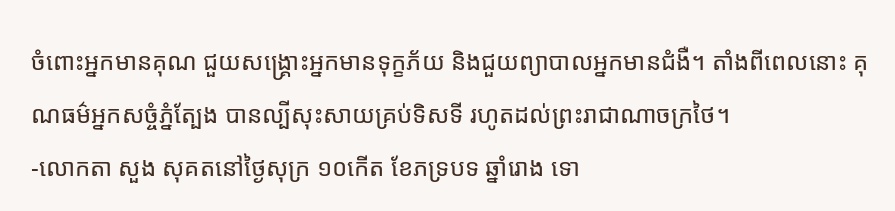ចំពោះអ្នកមានគុណ ជួយសង្គ្រោះអ្នកមានទុក្ខភ័យ និងជួយព្យាបាលអ្នកមានជំងឺ។ តាំងពីពេលនោះ គុណធម៌អ្នកសច្ចំភ្នំត្បែង បានល្បីសុះសាយគ្រប់ទិសទី រហូតដល់ព្រះរាជាណាចក្រថៃ។
-លោកតា សួង សុគតនៅថ្ងៃសុក្រ ១០កើត ខែភទ្របទ ឆ្នាំរោង ទោ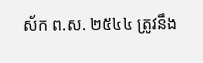ស័ក ព.ស. ២៥៤៤ ត្រូវនឹង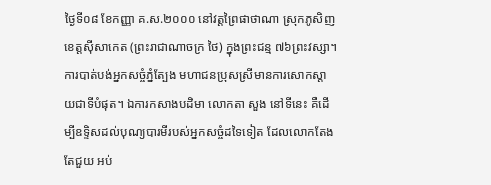ថ្ងៃទី០៨ ខែកញ្ញា គ.ស.២០០០ នៅវត្តព្រៃផាថាណា ស្រុកភូសិញ ខេត្តស៊ីសាកេត (ព្រះរាជាណាចក្រ ថៃ) ក្នុងព្រះជន្ម ៧៦ព្រះវស្សា។ ការបាត់បង់អ្នកសច្ចំភ្នំត្បែង មហាជនប្រុសស្រីមានការសោកស្ដាយជាទីបំផុត។ ឯការកសាងបដិមា លោកតា សួង នៅទីនេះ គឺដើម្បីឧទ្ទិសដល់បុណ្យបារមីរបស់អ្នកសច្ចំដទៃទៀត ដែលលោកតែងតែជួយ អប់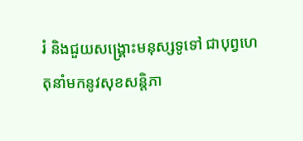រំ និងជួយសង្គ្រោះមនុស្សទូទៅ ជាបុព្វហេតុនាំមកនូវសុខសន្តិភា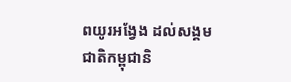ពយូរអង្វែង ដល់សង្គមជាតិកម្ពុជានិ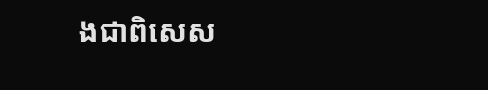ងជាពិសេស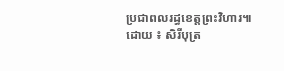ប្រជាពលរដ្ធខេត្តព្រះវិហារ៕
ដោយ ៖ សិរីបុត្រ